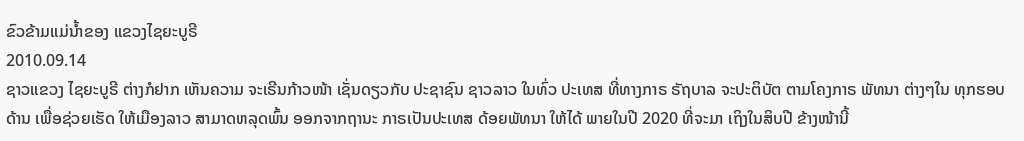ຂົວຂ້າມແມ່ນໍ້າຂອງ ແຂວງໄຊຍະບູຣີ
2010.09.14
ຊາວແຂວງ ໄຊຍະບູຣີ ຕ່າງກໍຢາກ ເຫັນຄວາມ ຈະເຣີນກ້າວໜ້າ ເຊັ່ນດຽວກັບ ປະຊາຊົນ ຊາວລາວ ໃນທົ່ວ ປະເທສ ທີ່ທາງກາຣ ຣັຖບາລ ຈະປະຕິບັຕ ຕາມໂຄງກາຣ ພັທນາ ຕ່າງໆໃນ ທຸກຮອບດ້ານ ເພື່ອຊ່ວຍເຮັດ ໃຫ້ເມືອງລາວ ສາມາດຫລຸດພົ້ນ ອອກຈາກຖານະ ກາຣເປັນປະເທສ ດ້ອຍພັທນາ ໃຫ້ໄດ້ ພາຍໃນປີ 2020 ທີ່ຈະມາ ເຖິງໃນສິບປີ ຂ້າງໜ້ານີ້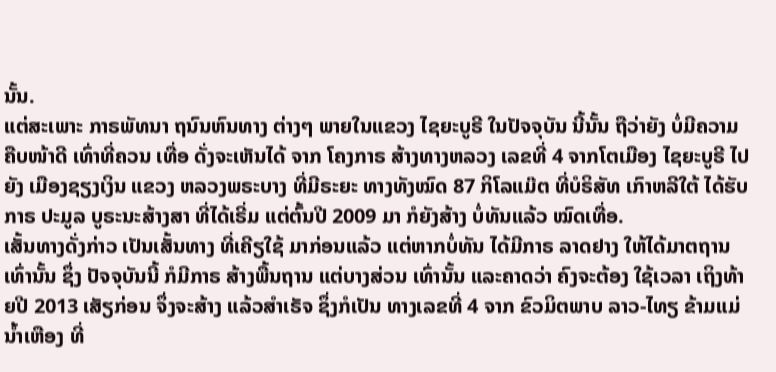ນັ້ນ.
ແຕ່ສະເພາະ ກາຣພັທນາ ຖນົນຫົນທາງ ຕ່າງໆ ພາຍໃນແຂວງ ໄຊຍະບູຣີ ໃນປັຈຈຸບັນ ນີ້ນັ້ນ ຖືວ່າຍັງ ບໍ່ມີຄວາມ ຄືບໜ້າດີ ເທົ່າທີ່ຄວນ ເທື່ອ ດັ່ງຈະເຫັນໄດ້ ຈາກ ໂຄງກາຣ ສ້າງທາງຫລວງ ເລຂທີ່ 4 ຈາກໂຕເມືອງ ໄຊຍະບູຣີ ໄປຍັງ ເມືອງຊຽງເງິນ ແຂວງ ຫລວງພຣະບາງ ທີ່ມີຣະຍະ ທາງທັງໝົດ 87 ກິໂລແມ໊ຕ ທີ່ບໍຣິສັທ ເກົາຫລີໃຕ້ ໄດ້ຮັບກາຣ ປະມູລ ບູຣະນະສ້າງສາ ທີ່ໄດ້ເຣີ່ມ ແຕ່ຕົ້ນປີ 2009 ມາ ກໍຍັງສ້າງ ບໍ່ທັນແລ້ວ ໝົດເທື່ອ.
ເສັ້ນທາງດັ່ງກ່າວ ເປັນເສັ້ນທາງ ທີ່ເຄີຽໃຊ້ ມາກ່ອນແລ້ວ ແຕ່ຫາກບໍ່ທັນ ໄດ້ມີກາຣ ລາດຢາງ ໃຫ້ໄດ້ມາຕຖານ ເທົ່ານັ້ນ ຊຶ່ງ ປັຈຈຸບັນນີ້ ກໍມີກາຣ ສ້າງພື້ນຖານ ແຕ່ບາງສ່ວນ ເທົ່ານັ້ນ ແລະຄາດວ່າ ຄົງຈະຕ້ອງ ໃຊ້ເວລາ ເຖິງທ້າຍປີ 2013 ເສັຽກ່ອນ ຈຶ່ງຈະສ້າງ ແລ້ວສຳເຣັຈ ຊຶ່ງກໍເປັນ ທາງເລຂທີ່ 4 ຈາກ ຂົວມິຕພາບ ລາວ-ໄທຽ ຂ້າມແມ່ນ້ຳເຫືອງ ທີ່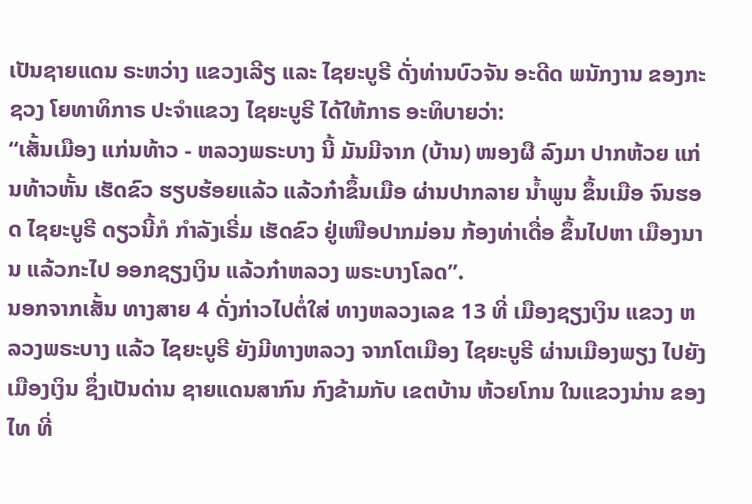ເປັນຊາຍແດນ ຣະຫວ່າງ ແຂວງເລີຽ ແລະ ໄຊຍະບູຣີ ດັ່ງທ່ານບົວຈັນ ອະດີດ ພນັກງານ ຂອງກະຊວງ ໂຍທາທິກາຣ ປະຈຳແຂວງ ໄຊຍະບູຣີ ໄດ້ໃຫ້ກາຣ ອະທິບາຍວ່າ:
“ເສັ້ນເມືອງ ແກ່ນທ້າວ - ຫລວງພຣະບາງ ນີ້ ມັນມີຈາກ (ບ້ານ) ໜອງຜື ລົງມາ ປາກຫ້ວຍ ແກ່ນທ້າວຫັ້ນ ເຮັດຂົວ ຮຽບຮ້ອຍແລ້ວ ແລ້ວກ໋າຂຶ້ນເມືອ ຜ່ານປາກລາຍ ນ້ຳພູນ ຂຶ້ນເມືອ ຈົນຮອດ ໄຊຍະບູຣີ ດຽວນີ້ກໍ ກຳລັງເຣີ່ມ ເຮັດຂົວ ຢູ່ເໜືອປາກມ່ອນ ກ້ອງທ່າເດື່ອ ຂຶ້ນໄປຫາ ເມືອງນານ ແລ້ວກະໄປ ອອກຊຽງເງິນ ແລ້ວກ໋າຫລວງ ພຣະບາງໂລດ”.
ນອກຈາກເສັ້ນ ທາງສາຍ 4 ດັ່ງກ່າວໄປຕໍ່ໃສ່ ທາງຫລວງເລຂ 13 ທີ່ ເມືອງຊຽງເງິນ ແຂວງ ຫລວງພຣະບາງ ແລ້ວ ໄຊຍະບູຣີ ຍັງມີທາງຫລວງ ຈາກໂຕເມືອງ ໄຊຍະບູຣີ ຜ່ານເມືອງພຽງ ໄປຍັງ ເມືອງເງິນ ຊຶ່ງເປັນດ່ານ ຊາຍແດນສາກົນ ກົງຂ້າມກັບ ເຂຕບ້ານ ຫ້ວຍໂກນ ໃນແຂວງນ່ານ ຂອງໄທ ທີ່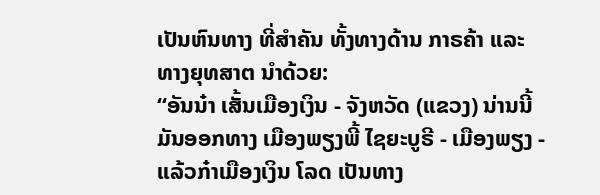ເປັນຫົນທາງ ທີ່ສຳຄັນ ທັ້ງທາງດ້ານ ກາຣຄ້າ ແລະ ທາງຍຸທສາຕ ນຳດ້ວຍ:
“ອັນນ໋າ ເສັ້ນເມືອງເງິນ - ຈັງຫວັດ (ແຂວງ) ນ່ານນີ້ ມັນອອກທາງ ເມືອງພຽງພີ້ ໄຊຍະບູຣີ - ເມືອງພຽງ - ແລ້ວກ໋າເມືອງເງິນ ໂລດ ເປັນທາງ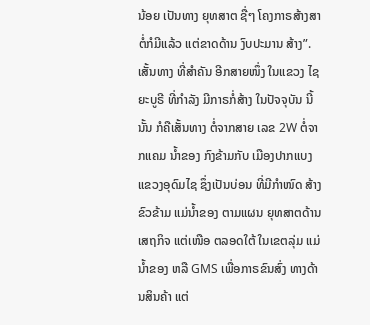ນ້ອຍ ເປັນທາງ ຍຸທສາຕ ຊື່ໆ ໂຄງກາຣສ້າງສາ ຕໍ່ກໍມີແລ້ວ ແຕ່ຂາດດ້ານ ງົບປະມານ ສ້າງ”.
ເສັ້ນທາງ ທີ່ສຳຄັນ ອີກສາຍໜຶ່ງ ໃນແຂວງ ໄຊຍະບູຣີ ທີ່ກຳລັງ ມີກາຣກໍ່ສ້າງ ໃນປັຈຈຸບັນ ນີ້ນັ້ນ ກໍຄືເສັ້ນທາງ ຕໍ່ຈາກສາຍ ເລຂ 2W ຕໍ່ຈາກແຄມ ນ້ຳຂອງ ກົງຂ້າມກັບ ເມືອງປາກແບງ ແຂວງອຸດົມໄຊ ຊຶ່ງເປັນບ່ອນ ທີ່ມີກຳໜົດ ສ້າງຂົວຂ້າມ ແມ່ນ້ຳຂອງ ຕາມແຜນ ຍຸທສາຕດ້ານ ເສຖກິຈ ແຕ່ເໜືອ ຕລອດໃຕ້ ໃນເຂຕລຸ່ມ ແມ່ນ້ຳຂອງ ຫລື GMS ເພື່ອກາຣຂົນສົ່ງ ທາງດ້ານສິນຄ້າ ແຕ່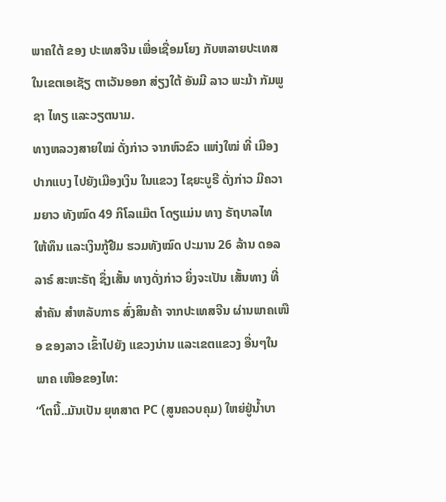ພາຄໃຕ້ ຂອງ ປະເທສຈີນ ເພື່ອເຊື່ອມໂຍງ ກັບຫລາຍປະເທສ ໃນເຂຕເອເຊັຽ ຕາເວັນອອກ ສ່ຽງໃຕ້ ອັນມີ ລາວ ພະມ້າ ກັມພູຊາ ໄທຽ ແລະວຽຕນາມ.
ທາງຫລວງສາຍໃໝ່ ດັ່ງກ່າວ ຈາກຫົວຂົວ ແຫ່ງໃໝ່ ທີ່ ເມືອງປາກແບງ ໄປຍັງເມືອງເງິນ ໃນແຂວງ ໄຊຍະບູຣີ ດັ່ງກ່າວ ມີຄວາມຍາວ ທັງໝົດ 49 ກິໂລແມ໊ຕ ໂດຽແມ່ນ ທາງ ຣັຖບາລໄທ ໃຫ້ທຶນ ແລະເງິນກູ້ຢືມ ຮວມທັງໝົດ ປະມານ 26 ລ້ານ ດອລລາຣ໌ ສະຫະຣັຖ ຊຶ່ງເສັ້ນ ທາງດັ່ງກ່າວ ຍິ່ງຈະເປັນ ເສັ້ນທາງ ທີ່ສຳຄັນ ສຳຫລັບກາຣ ສົ່ງສິນຄ້າ ຈາກປະເທສຈີນ ຜ່ານພາຄເໜືອ ຂອງລາວ ເຂົ້າໄປຍັງ ແຂວງນ່ານ ແລະເຂຕແຂວງ ອື່ນໆໃນພາຄ ເໜືອຂອງໄທ:
“ໂຕນີ້..ມັນເປັນ ຍຸທສາຕ PC (ສູນຄວບຄຸມ) ໃຫຍ່ຢູ່ນ້ຳບາ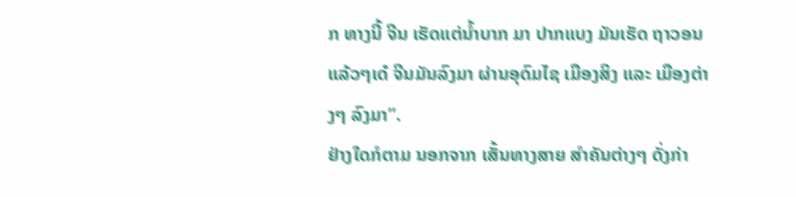ກ ທາງນີ້ ຈີນ ເຮັດແຕ່ນ້ຳບາກ ມາ ປາກແບງ ມັນເຮັດ ຖາວອນ ແລ້ວໆເດ໋ ຈີນມັນລົງມາ ຜ່ານອຸດົມໄຊ ເມືອງສິງ ແລະ ເມືອງຕ່າງໆ ລົງມາ”.
ຢ່າງໃດກໍຕາມ ນອກຈາກ ເສັ້ນທາງສາຍ ສຳຄັນຕ່າງໆ ດັ່ງກ່າ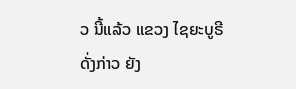ວ ນີ້ແລ້ວ ແຂວງ ໄຊຍະບູຣີ ດັ່ງກ່າວ ຍັງ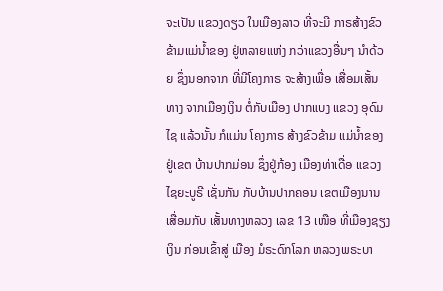ຈະເປັນ ແຂວງດຽວ ໃນເມືອງລາວ ທີ່ຈະມີ ກາຣສ້າງຂົວ ຂ້າມແມ່ນ້ຳຂອງ ຢູ່ຫລາຍແຫ່ງ ກວ່າແຂວງອື່ນໆ ນຳດ້ວຍ ຊຶ່ງນອກຈາກ ທີ່ມີໂຄງກາຣ ຈະສ້າງເພື່ອ ເສື່ອມເສັ້ນທາງ ຈາກເມືອງເງິນ ຕໍ່ກັບເມືອງ ປາກແບງ ແຂວງ ອຸດົມໄຊ ແລ້ວນັ້ນ ກໍແມ່ນ ໂຄງກາຣ ສ້າງຂົວຂ້າມ ແມ່ນ້ຳຂອງ ຢູ່ເຂຕ ບ້ານປາກມ່ອນ ຊຶ່ງຢູ່ກ້ອງ ເມືອງທ່າເດື່ອ ແຂວງ ໄຊຍະບູຣີ ເຊັ່ນກັນ ກັບບ້ານປາກຄອນ ເຂຕເມືອງນານ ເສື່ອມກັບ ເສັ້ນທາງຫລວງ ເລຂ 13 ເໜືອ ທີ່ເມືອງຊຽງເງິນ ກ່ອນເຂົ້າສູ່ ເມືອງ ມໍຣະດົກໂລກ ຫລວງພຣະບາ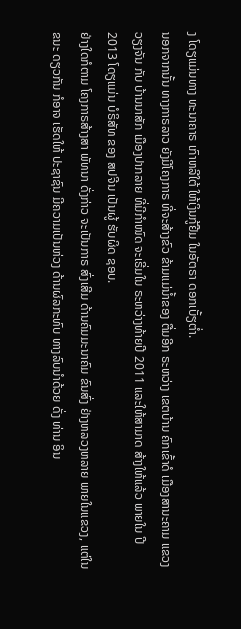ງ ໂດຽແມ່ນທາງ ທະນາຄາຣ ເກົາຫລີໃຕ້ ໃຫ້ເງິນກູ້ຢືມ ໃນອັຕຣາ ດອກເບັ້ຽຕໍ່າ.
ນອກຈາກນັ້ນ ທາງກາຣລາວ ຍັງມີໂຄງກາຣ ທີ່ຈະສ້າງຂົວ ຂ້າມແມ່ນ້ຳຂອງ ຕື່ມອີກ ຣະຫວ່າງ ເຂຕບ້ານ ຄົກເຂົ້າດໍ ເມືອງສານະຄາມ ແຂວງວຽງຈັນ ກັບ ບ້ານນາສັກ ເມືອງປາກລາຍ ທີ່ມີກຳໜົດ ຈະເຣີ່ມໃນ ຣະຫວ່າງທ້າຍປີ 2011 ແລະໃຫ້ສາມາດ ສ້າງໃຫ້ແລ້ວ ພາຍໃນ ປີ 2013 ໂດຽແມ່ນ ບໍຣິສັທ ຂອງ ສປຈີນ ເປັນຜູ້ ຮັບຜິດ ຊອບ.
ຢ່າງໃດກໍຕາມ ໂຄງກາຣສ້າງສາ ພັທນາ ດັ່ງກ່າວ ຈະເປັນກາຣ ສົ່ງເສີມ ດ້ານຄົມມະນາຄົມ ຂົນສົ່ງ ຢ່າງຫລວງຫລາຍ ພາຍໃນແຂວງ, ແຕ່ໃນຂນະ ດຽວກັນ ກໍອາຈ ເຮັດໃຫ້ ປະຊາຊົນ ມີຄວາມເປັນຫ່ວງ ດ້ານຜົລກະທົບ ທາງລົບນຳດ້ວຍ ດັ່ງ ທ່ານ ອິນ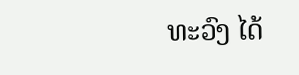ທະວົງ ໄດ້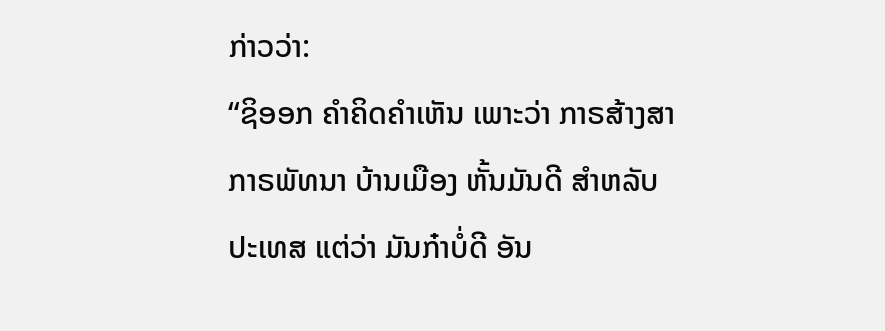ກ່າວວ່າ:
“ຊິອອກ ຄຳຄິດຄຳເຫັນ ເພາະວ່າ ກາຣສ້າງສາ ກາຣພັທນາ ບ້ານເມືອງ ຫັ້ນມັນດີ ສຳຫລັບປະເທສ ແຕ່ວ່າ ມັນກ໋າບໍ່ດີ ອັນ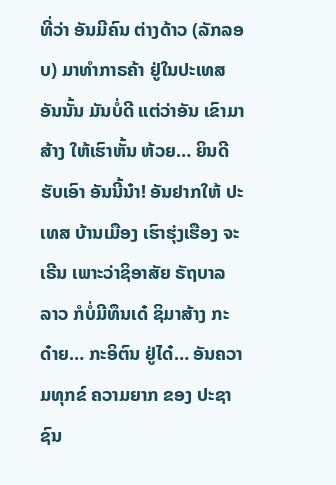ທີ່ວ່າ ອັນມີຄົນ ຕ່າງດ້າວ (ລັກລອບ) ມາທຳກາຣຄ້າ ຢູ່ໃນປະເທສ ອັນນັ້ນ ມັນບໍ່ດີ ແຕ່ວ່າອັນ ເຂົາມາສ້າງ ໃຫ້ເຮົາຫັ້ນ ຫ້ວຍ… ຍິນດີຮັບເອົາ ອັນນີ້ນ໋າ! ອັນຢາກໃຫ້ ປະເທສ ບ້ານເມືອງ ເຮົາຮຸ່ງເຮືອງ ຈະເຣີນ ເພາະວ່າຊິອາສັຍ ຣັຖບາລ ລາວ ກໍບໍ່ມີທຶນເດ໋ ຊິມາສ້າງ ກະດ໋າຍ… ກະອິຕົນ ຢູ່ໄດ໋… ອັນຄວາມທຸກຂ໌ ຄວາມຍາກ ຂອງ ປະຊາຊົນ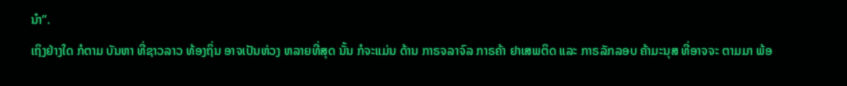ນ໋າ”.
ເຖິງຢ່າງໃດ ກໍຕາມ ບັນຫາ ທີ່ຊາວລາວ ທ້ອງຖິ່ນ ອາຈເປັນຫ່ວງ ຫລາຍທີ່ສຸດ ນັ້ນ ກໍຈະແມ່ນ ດ້ານ ກາຣຈລາຈົລ ກາຣຄ້າ ຢາເສພຕິດ ແລະ ກາຣລັກລອບ ຄ້າມະນຸສ ທີ່ອາຈຈະ ຕາມມາ ພ້ອ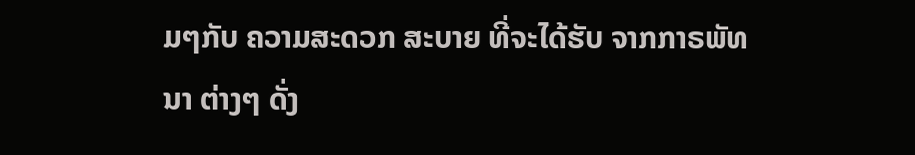ມໆກັບ ຄວາມສະດວກ ສະບາຍ ທີ່ຈະໄດ້ຮັບ ຈາກກາຣພັທນາ ຕ່າງໆ ດັ່ງ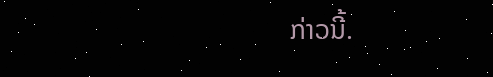ກ່າວນີ້.